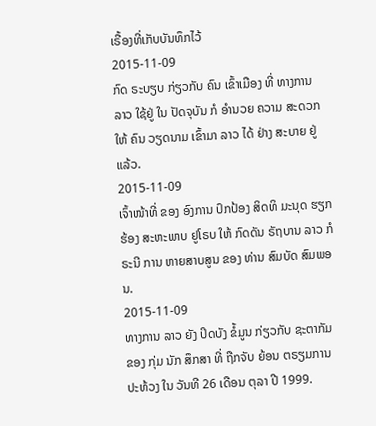ເຣື້ອງທີ່ເກັບບັນທຶກໄວ້
2015-11-09
ກົດ ຣະບຽບ ກ່ຽວກັບ ຄົນ ເຂົ້າເມືອງ ທີ່ ທາງການ ລາວ ໃຊ້ຢູ່ ໃນ ປັດຈຸບັນ ກໍ ອໍານວຍ ຄວາມ ສະດວກ ໃຫ້ ຄົນ ວຽດນາມ ເຂົ້າມາ ລາວ ໄດ້ ຢ່າງ ສະບາຍ ຢູ່ແລ້ວ.
2015-11-09
ເຈົ້າໜ້າທີ່ ຂອງ ອົງການ ປົກປ້ອງ ສິດທິ ມະນຸດ ຮຽກຮ້ອງ ສະຫະພາບ ຢູໂຣບ ໃຫ້ ກົດດັນ ຣັຖບານ ລາວ ກໍຣະນີ ການ ຫາຍສາບສູນ ຂອງ ທ່ານ ສົມບັດ ສົມພອນ.
2015-11-09
ທາງການ ລາວ ຍັງ ປິດບັງ ຂໍ້ມູນ ກ່ຽວກັບ ຊະຕາກັມ ຂອງ ກຸ່ມ ນັກ ສຶກສາ ທີ່ ຖືກຈັບ ຍ້ອນ ຕຣຽມການ ປະທ້ວງ ໃນ ວັນທີ 26 ເດືອນ ຕຸລາ ປີ 1999.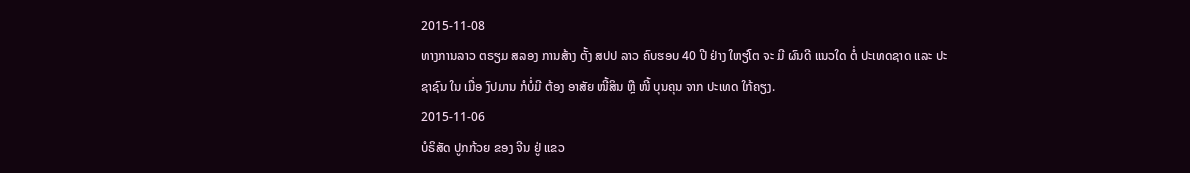2015-11-08
ທາງການລາວ ຕຣຽມ ສລອງ ການສ້າງ ຕັ້ງ ສປປ ລາວ ຄົບຮອບ 40 ປີ ຢ່າງ ໃຫຽ່ໂຕ ຈະ ມີ ຜົນດີ ແນວໃດ ຕໍ່ ປະເທດຊາດ ແລະ ປະຊາຊົນ ໃນ ເມື່ອ ງົປມານ ກໍບໍ່ມີ ຕ້ອງ ອາສັຍ ໜີ້ສິນ ຫຼື ໜີ້ ບຸນຄຸນ ຈາກ ປະເທດ ໃກ້ຄຽງ.
2015-11-06
ບໍຣິສັດ ປູກກ້ວຍ ຂອງ ຈີນ ຢູ່ ແຂວ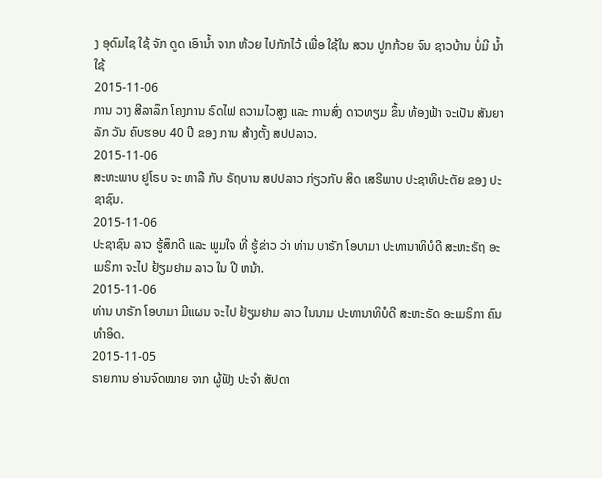ງ ອຸດົມໄຊ ໃຊ້ ຈັກ ດູດ ເອົານໍ້າ ຈາກ ຫ້ວຍ ໄປກັກໄວ້ ເພື່ອ ໃຊ້ໃນ ສວນ ປູກກ້ວຍ ຈົນ ຊາວບ້ານ ບໍ່ມີ ນໍ້າໃຊ້
2015-11-06
ການ ວາງ ສີລາລຶກ ໂຄງການ ຣົດໄຟ ຄວາມໄວສູງ ແລະ ການສົ່ງ ດາວທຽມ ຂຶ້ນ ທ້ອງຟ້າ ຈະເປັນ ສັນຍາລັກ ວັນ ຄົບຮອບ 40 ປີ ຂອງ ການ ສ້າງຕັ້ງ ສປປລາວ.
2015-11-06
ສະຫະພາບ ຢູໂຣບ ຈະ ຫາລື ກັບ ຣັຖບານ ສປປລາວ ກ່ຽວກັບ ສິດ ເສຣີພາບ ປະຊາທິປະຕັຍ ຂອງ ປະຊາຊົນ.
2015-11-06
ປະຊາຊົນ ລາວ ຮູ້ສຶກດີ ແລະ ພູມໃຈ ທີ່ ຮູ້ຂ່າວ ວ່າ ທ່ານ ບາຣັກ ໂອບາມາ ປະທານາທິບໍດີ ສະຫະຣັຖ ອະເມຣິກາ ຈະໄປ ຢ້ຽມຢາມ ລາວ ໃນ ປີ ຫນ້າ.
2015-11-06
ທ່ານ ບາຣັກ ໂອບາມາ ມີແຜນ ຈະໄປ ຢ້ຽມຢາມ ລາວ ໃນນາມ ປະທານາທິບໍດີ ສະຫະຣັດ ອະເມຣິກາ ຄົນ ທຳອິດ.
2015-11-05
ຣາຍການ ອ່ານຈົດໝາຍ ຈາກ ຜູ້ຟັງ ປະຈຳ ສັປດາ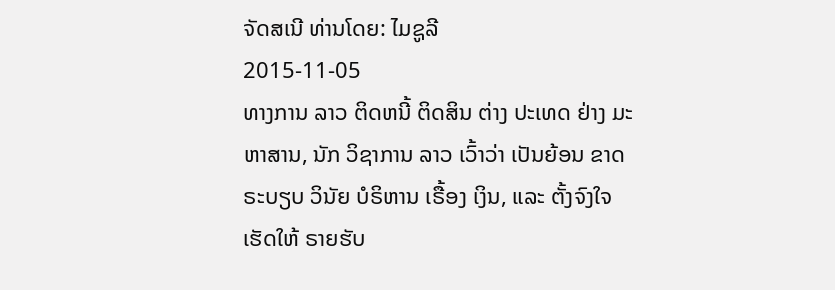ຈັດສເນີ ທ່ານໂດຍ: ໄມຊູລີ
2015-11-05
ທາງການ ລາວ ຕິດຫນີ້ ຕິດສິນ ຕ່າງ ປະເທດ ຢ່າງ ມະຫາສານ, ນັກ ວິຊາການ ລາວ ເວົ້າວ່າ ເປັນຍ້ອນ ຂາດ ຣະບຽບ ວິນັຍ ບໍຣິຫານ ເຣື້ອງ ເງິນ, ແລະ ຕັ້ງຈົງໃຈ ເຮັດໃຫ້ ຣາຍຮັບ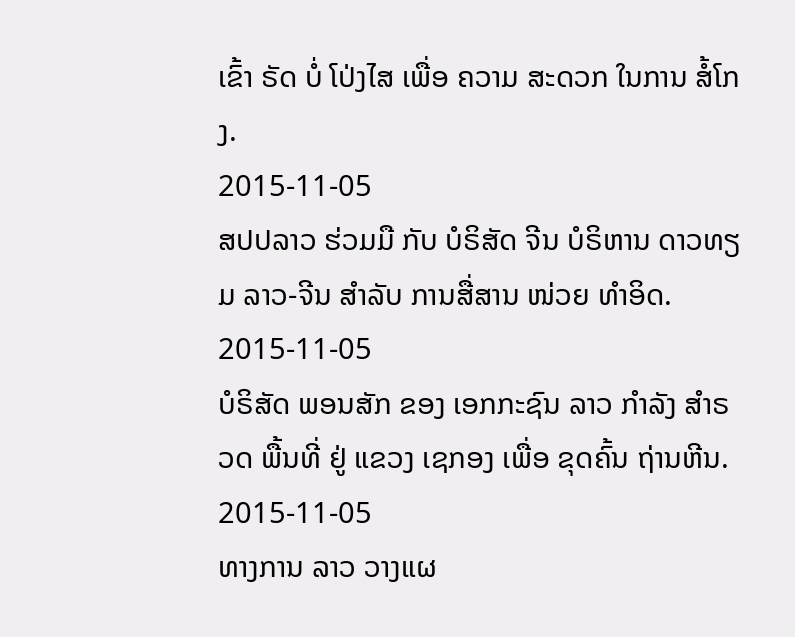ເຂົ້າ ຣັດ ບໍ່ ໂປ່ງໄສ ເພື່ອ ຄວາມ ສະດວກ ໃນການ ສໍ້ໂກງ.
2015-11-05
ສປປລາວ ຮ່ວມມື ກັບ ບໍຣິສັດ ຈີນ ບໍຣິຫານ ດາວທຽມ ລາວ-ຈີນ ສໍາລັບ ການສື່ສານ ໜ່ວຍ ທຳອິດ.
2015-11-05
ບໍຣິສັດ ພອນສັກ ຂອງ ເອກກະຊົນ ລາວ ກຳລັງ ສຳຣວດ ພື້ນທີ່ ຢູ່ ແຂວງ ເຊກອງ ເພື່ອ ຂຸດຄົ້ນ ຖ່ານຫີນ.
2015-11-05
ທາງການ ລາວ ວາງແຜ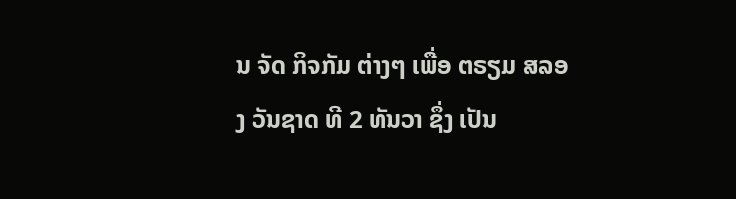ນ ຈັດ ກິຈກັມ ຕ່າງໆ ເພື່ອ ຕຣຽມ ສລອງ ວັນຊາດ ທີ 2 ທັນວາ ຊຶ່ງ ເປັນ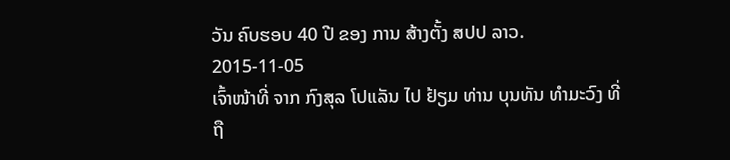ວັນ ຄົບຮອບ 40 ປີ ຂອງ ການ ສ້າງຕັ້ງ ສປປ ລາວ.
2015-11-05
ເຈົ້າໜ້າທີ່ ຈາກ ກົງສຸລ ໂປແລັນ ໄປ ຢ້ຽມ ທ່ານ ບຸນທັນ ທໍາມະວົງ ທີ່ ຖື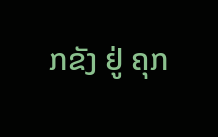ກຂັງ ຢູ່ ຄຸກ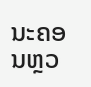ນະຄອນຫຼວ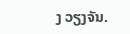ງ ວຽງຈັນ.